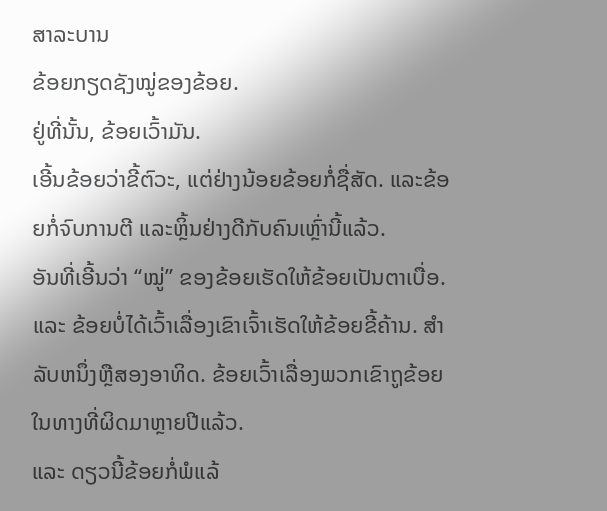ສາລະບານ
ຂ້ອຍກຽດຊັງໝູ່ຂອງຂ້ອຍ.
ຢູ່ທີ່ນັ້ນ, ຂ້ອຍເວົ້າມັນ.
ເອີ້ນຂ້ອຍວ່າຂີ້ຕົວະ, ແຕ່ຢ່າງນ້ອຍຂ້ອຍກໍ່ຊື່ສັດ. ແລະຂ້ອຍກໍ່ຈົບການຕີ ແລະຫຼິ້ນຢ່າງດີກັບຄົນເຫຼົ່ານີ້ແລ້ວ.
ອັນທີ່ເອີ້ນວ່າ “ໝູ່” ຂອງຂ້ອຍເຮັດໃຫ້ຂ້ອຍເປັນຕາເບື່ອ.
ແລະ ຂ້ອຍບໍ່ໄດ້ເວົ້າເລື່ອງເຂົາເຈົ້າເຮັດໃຫ້ຂ້ອຍຂີ້ຄ້ານ. ສໍາລັບຫນຶ່ງຫຼືສອງອາທິດ. ຂ້ອຍເວົ້າເລື່ອງພວກເຂົາຖູຂ້ອຍໃນທາງທີ່ຜິດມາຫຼາຍປີແລ້ວ.
ແລະ ດຽວນີ້ຂ້ອຍກໍ່ພໍແລ້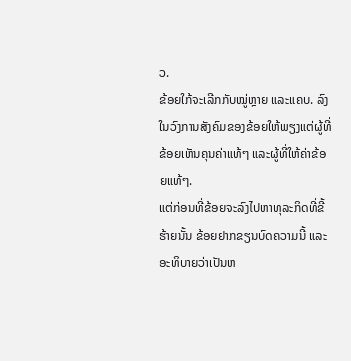ວ.
ຂ້ອຍໃກ້ຈະເລີກກັບໝູ່ຫຼາຍ ແລະແຄບ. ລົງໃນວົງການສັງຄົມຂອງຂ້ອຍໃຫ້ພຽງແຕ່ຜູ້ທີ່ຂ້ອຍເຫັນຄຸນຄ່າແທ້ໆ ແລະຜູ້ທີ່ໃຫ້ຄ່າຂ້ອຍແທ້ໆ.
ແຕ່ກ່ອນທີ່ຂ້ອຍຈະລົງໄປຫາທຸລະກິດທີ່ຂີ້ຮ້າຍນັ້ນ ຂ້ອຍຢາກຂຽນບົດຄວາມນີ້ ແລະ ອະທິບາຍວ່າເປັນຫ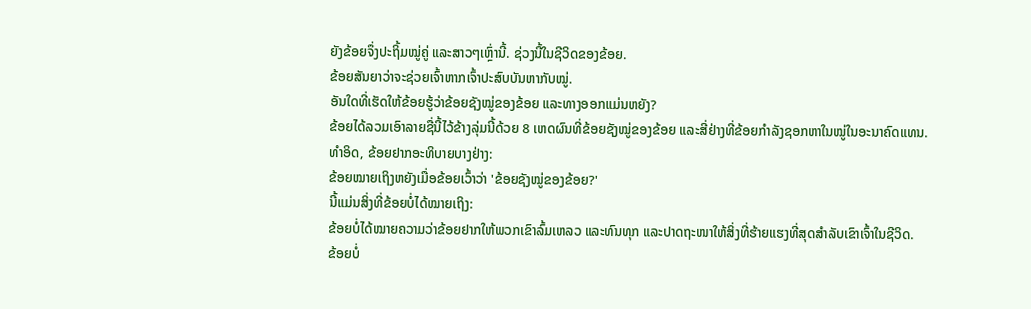ຍັງຂ້ອຍຈຶ່ງປະຖິ້ມໝູ່ຄູ່ ແລະສາວໆເຫຼົ່ານີ້. ຊ່ວງນີ້ໃນຊີວິດຂອງຂ້ອຍ.
ຂ້ອຍສັນຍາວ່າຈະຊ່ວຍເຈົ້າຫາກເຈົ້າປະສົບບັນຫາກັບໝູ່.
ອັນໃດທີ່ເຮັດໃຫ້ຂ້ອຍຮູ້ວ່າຂ້ອຍຊັງໝູ່ຂອງຂ້ອຍ ແລະທາງອອກແມ່ນຫຍັງ?
ຂ້ອຍໄດ້ລວມເອົາລາຍຊື່ນີ້ໄວ້ຂ້າງລຸ່ມນີ້ດ້ວຍ 8 ເຫດຜົນທີ່ຂ້ອຍຊັງໝູ່ຂອງຂ້ອຍ ແລະສີ່ຢ່າງທີ່ຂ້ອຍກໍາລັງຊອກຫາໃນໝູ່ໃນອະນາຄົດແທນ.
ທຳອິດ, ຂ້ອຍຢາກອະທິບາຍບາງຢ່າງ:
ຂ້ອຍໝາຍເຖິງຫຍັງເມື່ອຂ້ອຍເວົ້າວ່າ 'ຂ້ອຍຊັງໝູ່ຂອງຂ້ອຍ?'
ນີ້ແມ່ນສິ່ງທີ່ຂ້ອຍບໍ່ໄດ້ໝາຍເຖິງ:
ຂ້ອຍບໍ່ໄດ້ໝາຍຄວາມວ່າຂ້ອຍຢາກໃຫ້ພວກເຂົາລົ້ມເຫລວ ແລະທົນທຸກ ແລະປາດຖະໜາໃຫ້ສິ່ງທີ່ຮ້າຍແຮງທີ່ສຸດສຳລັບເຂົາເຈົ້າໃນຊີວິດ.
ຂ້ອຍບໍ່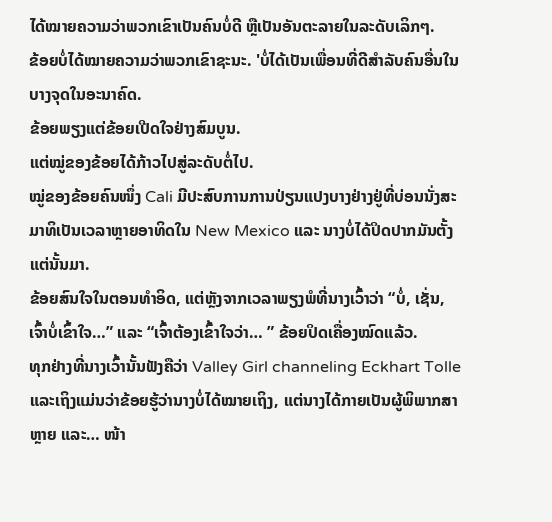ໄດ້ໝາຍຄວາມວ່າພວກເຂົາເປັນຄົນບໍ່ດີ ຫຼືເປັນອັນຕະລາຍໃນລະດັບເລິກໆ.
ຂ້ອຍບໍ່ໄດ້ໝາຍຄວາມວ່າພວກເຂົາຊະນະ. 'ບໍ່ໄດ້ເປັນເພື່ອນທີ່ດີສໍາລັບຄົນອື່ນໃນບາງຈຸດໃນອະນາຄົດ.
ຂ້ອຍພຽງແຕ່ຂ້ອຍເປີດໃຈຢ່າງສົມບູນ.
ແຕ່ໝູ່ຂອງຂ້ອຍໄດ້ກ້າວໄປສູ່ລະດັບຕໍ່ໄປ.
ໝູ່ຂອງຂ້ອຍຄົນໜຶ່ງ Cali ມີປະສົບການການປ່ຽນແປງບາງຢ່າງຢູ່ທີ່ບ່ອນນັ່ງສະມາທິເປັນເວລາຫຼາຍອາທິດໃນ New Mexico ແລະ ນາງບໍ່ໄດ້ປິດປາກມັນຕັ້ງແຕ່ນັ້ນມາ.
ຂ້ອຍສົນໃຈໃນຕອນທໍາອິດ, ແຕ່ຫຼັງຈາກເວລາພຽງພໍທີ່ນາງເວົ້າວ່າ “ບໍ່, ເຊັ່ນ, ເຈົ້າບໍ່ເຂົ້າໃຈ…” ແລະ “ເຈົ້າຕ້ອງເຂົ້າໃຈວ່າ… ” ຂ້ອຍປິດເຄື່ອງໝົດແລ້ວ.
ທຸກຢ່າງທີ່ນາງເວົ້ານັ້ນຟັງຄືວ່າ Valley Girl channeling Eckhart Tolle ແລະເຖິງແມ່ນວ່າຂ້ອຍຮູ້ວ່ານາງບໍ່ໄດ້ໝາຍເຖິງ, ແຕ່ນາງໄດ້ກາຍເປັນຜູ້ພິພາກສາຫຼາຍ ແລະ… ໜ້າ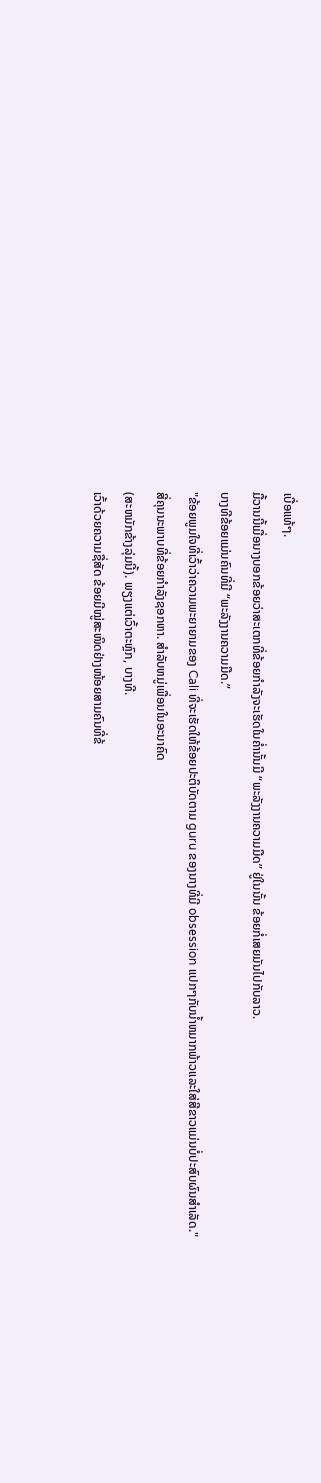ເບື່ອແທ້ໆ.
ມື້ວານນີ້ເມື່ອນາງບອກຂ້ອຍວ່າສະເຕກທີ່ຂ້ອຍກຳລັງຈະເຮັດໃນຄ່ຳນັ້ນມີ “ພະລັງງານຄວາມມືດ” ຢູ່ໃນນັ້ນ ຂ້ອຍກໍ່ເສຍມັນໄປກັບລາວ.
ບາງທີຂ້ອຍແມ່ນຄົນທີ່ມີ “ພະລັງງານຄວາມມືດ.”
"ຂ້ອຍພູມໃຈທີ່ເວົ້າວ່າຄວາມພະຍາຍາມຂອງ Cali ທີ່ຈະເຮັດໃຫ້ຂ້ອຍປະຕິບັດຕາມ guru ຂອງນາງທີ່ມີ obsession ແປກໆກັບນ້ຳຫມາກພ້າວແລະໃສ່ສີຂາວແມ່ນບໍ່ປະສົບຜົນສໍາເລັດ."
ສີ່ຄຸນນະພາບທີ່ຂ້ອຍກໍາລັງຊອກຫາ. ສໍາລັບຫມູ່ເພື່ອນໃນອະນາຄົດ
(ສະຫມັກຂ້າງລຸ່ມນີ້). ພຽງແຕ່ເວົ້າຕະຫຼົກ, ບາງທີ.
ເວົ້າດ້ວຍຄວາມຊື່ສັດ ຂ້ອຍມີໝູ່ສະໜິດຢ່າງໜ້ອຍສາມຄົນທີ່ຂ້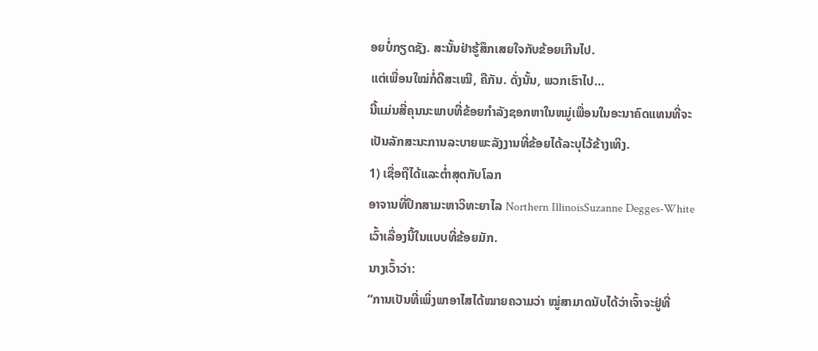ອຍບໍ່ກຽດຊັງ. ສະນັ້ນຢ່າຮູ້ສຶກເສຍໃຈກັບຂ້ອຍເກີນໄປ.
ແຕ່ເພື່ອນໃໝ່ກໍ່ດີສະເໝີ, ຄືກັນ. ດັ່ງນັ້ນ, ພວກເຮົາໄປ…
ນີ້ແມ່ນສີ່ຄຸນນະພາບທີ່ຂ້ອຍກໍາລັງຊອກຫາໃນຫມູ່ເພື່ອນໃນອະນາຄົດແທນທີ່ຈະເປັນລັກສະນະການລະບາຍພະລັງງານທີ່ຂ້ອຍໄດ້ລະບຸໄວ້ຂ້າງເທິງ.
1) ເຊື່ອຖືໄດ້ແລະຕ່ຳສຸດກັບໂລກ
ອາຈານທີ່ປຶກສາມະຫາວິທະຍາໄລ Northern IllinoisSuzanne Degges-White ເວົ້າເລື່ອງນີ້ໃນແບບທີ່ຂ້ອຍມັກ.
ນາງເວົ້າວ່າ:
“ການເປັນທີ່ເພິ່ງພາອາໄສໄດ້ໝາຍຄວາມວ່າ ໝູ່ສາມາດນັບໄດ້ວ່າເຈົ້າຈະຢູ່ທີ່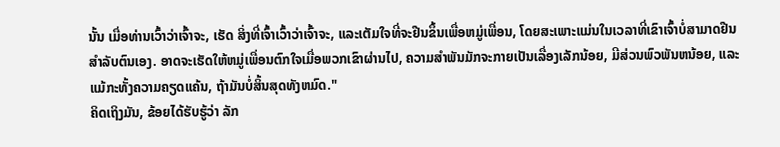ນັ້ນ ເມື່ອທ່ານເວົ້າວ່າເຈົ້າຈະ, ເຮັດ ສິ່ງທີ່ເຈົ້າເວົ້າວ່າເຈົ້າຈະ, ແລະເຕັມໃຈທີ່ຈະຢືນຂຶ້ນເພື່ອຫມູ່ເພື່ອນ, ໂດຍສະເພາະແມ່ນໃນເວລາທີ່ເຂົາເຈົ້າບໍ່ສາມາດຢືນສໍາລັບຕົນເອງ. ອາດຈະເຮັດໃຫ້ຫມູ່ເພື່ອນຕົກໃຈເມື່ອພວກເຂົາຜ່ານໄປ, ຄວາມສໍາພັນມັກຈະກາຍເປັນເລື່ອງເລັກນ້ອຍ, ມີສ່ວນພົວພັນຫນ້ອຍ, ແລະແມ້ກະທັ້ງຄວາມຄຽດແຄ້ນ, ຖ້າມັນບໍ່ສິ້ນສຸດທັງຫມົດ."
ຄິດເຖິງມັນ, ຂ້ອຍໄດ້ຮັບຮູ້ວ່າ ລັກ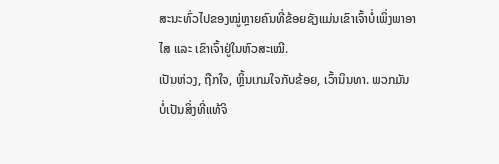ສະນະທົ່ວໄປຂອງໝູ່ຫຼາຍຄົນທີ່ຂ້ອຍຊັງແມ່ນເຂົາເຈົ້າບໍ່ເພິ່ງພາອາໄສ ແລະ ເຂົາເຈົ້າຢູ່ໃນຫົວສະເໝີ.
ເປັນຫ່ວງ, ຖືກໃຈ, ຫຼິ້ນເກມໃຈກັບຂ້ອຍ, ເວົ້ານິນທາ. ພວກມັນບໍ່ເປັນສິ່ງທີ່ແທ້ຈິ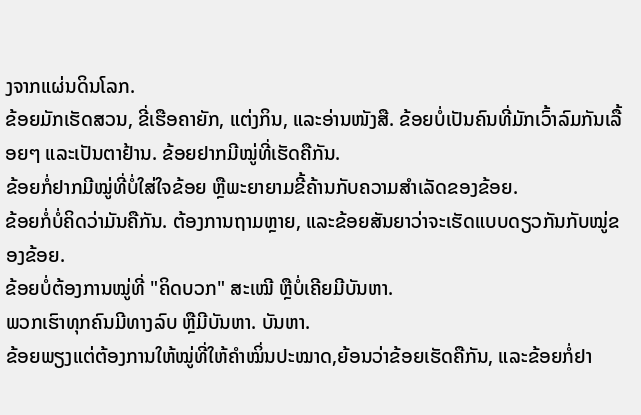ງຈາກແຜ່ນດິນໂລກ.
ຂ້ອຍມັກເຮັດສວນ, ຂີ່ເຮືອຄາຍັກ, ແຕ່ງກິນ, ແລະອ່ານໜັງສື. ຂ້ອຍບໍ່ເປັນຄົນທີ່ມັກເວົ້າລົມກັນເລື້ອຍໆ ແລະເປັນຕາຢ້ານ. ຂ້ອຍຢາກມີໝູ່ທີ່ເຮັດຄືກັນ.
ຂ້ອຍກໍ່ຢາກມີໝູ່ທີ່ບໍ່ໃສ່ໃຈຂ້ອຍ ຫຼືພະຍາຍາມຂີ້ຄ້ານກັບຄວາມສຳເລັດຂອງຂ້ອຍ.
ຂ້ອຍກໍ່ບໍ່ຄິດວ່າມັນຄືກັນ. ຕ້ອງການຖາມຫຼາຍ, ແລະຂ້ອຍສັນຍາວ່າຈະເຮັດແບບດຽວກັນກັບໝູ່ຂອງຂ້ອຍ.
ຂ້ອຍບໍ່ຕ້ອງການໝູ່ທີ່ "ຄິດບວກ" ສະເໝີ ຫຼືບໍ່ເຄີຍມີບັນຫາ.
ພວກເຮົາທຸກຄົນມີທາງລົບ ຫຼືມີບັນຫາ. ບັນຫາ.
ຂ້ອຍພຽງແຕ່ຕ້ອງການໃຫ້ໝູ່ທີ່ໃຫ້ຄຳໝິ່ນປະໝາດ,ຍ້ອນວ່າຂ້ອຍເຮັດຄືກັນ, ແລະຂ້ອຍກໍ່ຢາ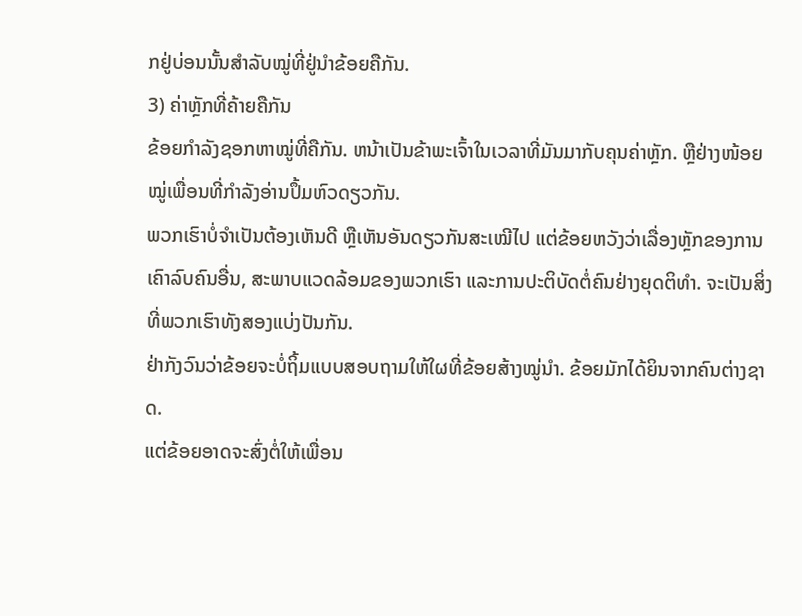ກຢູ່ບ່ອນນັ້ນສຳລັບໝູ່ທີ່ຢູ່ນຳຂ້ອຍຄືກັນ.
3) ຄ່າຫຼັກທີ່ຄ້າຍຄືກັນ
ຂ້ອຍກຳລັງຊອກຫາໝູ່ທີ່ຄືກັນ. ຫນ້າເປັນຂ້າພະເຈົ້າໃນເວລາທີ່ມັນມາກັບຄຸນຄ່າຫຼັກ. ຫຼືຢ່າງໜ້ອຍໝູ່ເພື່ອນທີ່ກຳລັງອ່ານປຶ້ມຫົວດຽວກັນ.
ພວກເຮົາບໍ່ຈຳເປັນຕ້ອງເຫັນດີ ຫຼືເຫັນອັນດຽວກັນສະເໝີໄປ ແຕ່ຂ້ອຍຫວັງວ່າເລື່ອງຫຼັກຂອງການເຄົາລົບຄົນອື່ນ, ສະພາບແວດລ້ອມຂອງພວກເຮົາ ແລະການປະຕິບັດຕໍ່ຄົນຢ່າງຍຸດຕິທຳ. ຈະເປັນສິ່ງທີ່ພວກເຮົາທັງສອງແບ່ງປັນກັນ.
ຢ່າກັງວົນວ່າຂ້ອຍຈະບໍ່ຖິ້ມແບບສອບຖາມໃຫ້ໃຜທີ່ຂ້ອຍສ້າງໝູ່ນຳ. ຂ້ອຍມັກໄດ້ຍິນຈາກຄົນຕ່າງຊາດ.
ແຕ່ຂ້ອຍອາດຈະສົ່ງຕໍ່ໃຫ້ເພື່ອນ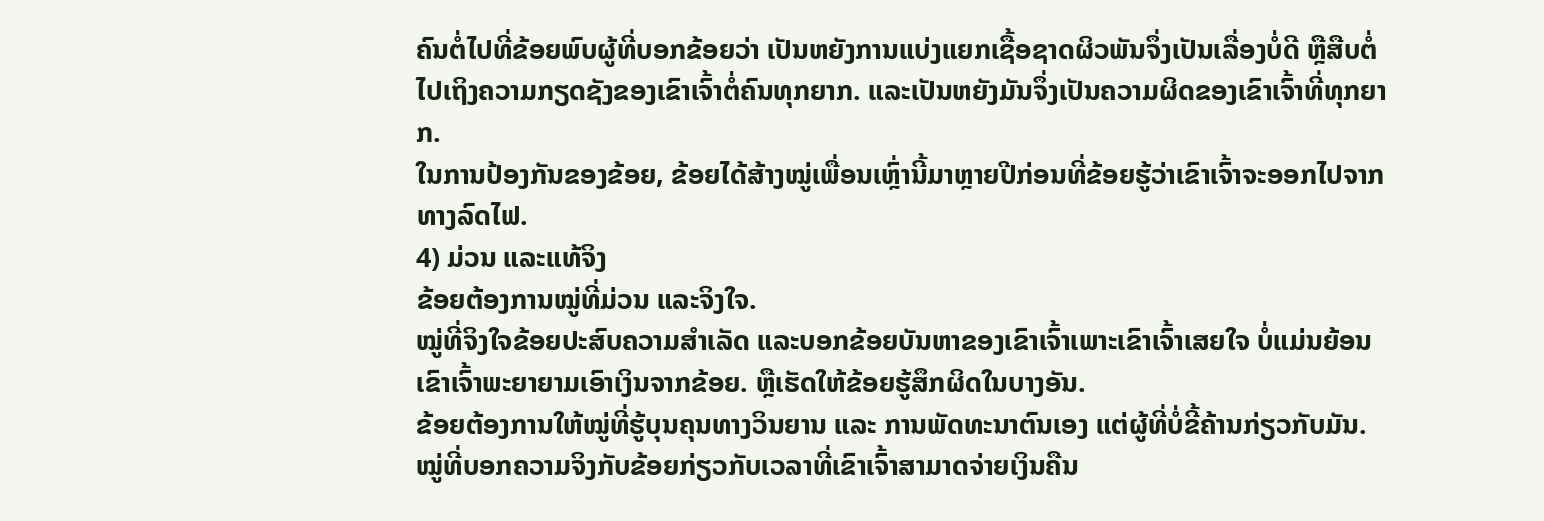ຄົນຕໍ່ໄປທີ່ຂ້ອຍພົບຜູ້ທີ່ບອກຂ້ອຍວ່າ ເປັນຫຍັງການແບ່ງແຍກເຊື້ອຊາດຜິວພັນຈຶ່ງເປັນເລື່ອງບໍ່ດີ ຫຼືສືບຕໍ່ໄປເຖິງຄວາມກຽດຊັງຂອງເຂົາເຈົ້າຕໍ່ຄົນທຸກຍາກ. ແລະເປັນຫຍັງມັນຈຶ່ງເປັນຄວາມຜິດຂອງເຂົາເຈົ້າທີ່ທຸກຍາກ.
ໃນການປ້ອງກັນຂອງຂ້ອຍ, ຂ້ອຍໄດ້ສ້າງໝູ່ເພື່ອນເຫຼົ່ານີ້ມາຫຼາຍປີກ່ອນທີ່ຂ້ອຍຮູ້ວ່າເຂົາເຈົ້າຈະອອກໄປຈາກທາງລົດໄຟ.
4) ມ່ວນ ແລະແທ້ຈິງ
ຂ້ອຍຕ້ອງການໝູ່ທີ່ມ່ວນ ແລະຈິງໃຈ.
ໝູ່ທີ່ຈິງໃຈຂ້ອຍປະສົບຄວາມສຳເລັດ ແລະບອກຂ້ອຍບັນຫາຂອງເຂົາເຈົ້າເພາະເຂົາເຈົ້າເສຍໃຈ ບໍ່ແມ່ນຍ້ອນເຂົາເຈົ້າພະຍາຍາມເອົາເງິນຈາກຂ້ອຍ. ຫຼືເຮັດໃຫ້ຂ້ອຍຮູ້ສຶກຜິດໃນບາງອັນ.
ຂ້ອຍຕ້ອງການໃຫ້ໝູ່ທີ່ຮູ້ບຸນຄຸນທາງວິນຍານ ແລະ ການພັດທະນາຕົນເອງ ແຕ່ຜູ້ທີ່ບໍ່ຂີ້ຄ້ານກ່ຽວກັບມັນ.
ໝູ່ທີ່ບອກຄວາມຈິງກັບຂ້ອຍກ່ຽວກັບເວລາທີ່ເຂົາເຈົ້າສາມາດຈ່າຍເງິນຄືນ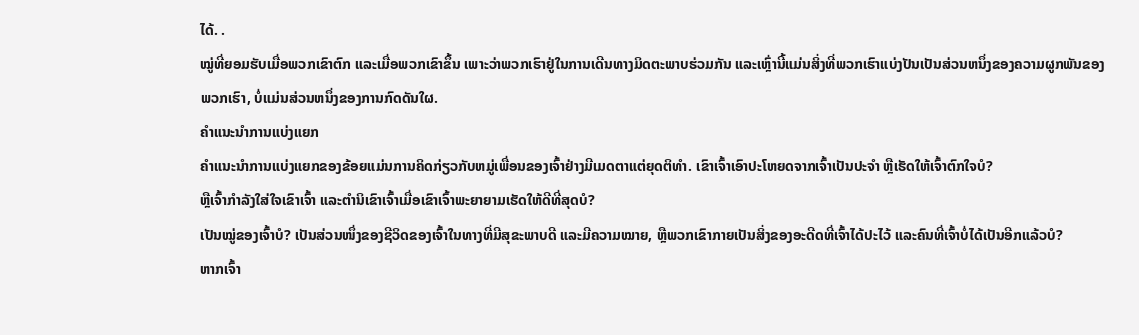ໄດ້. .
ໝູ່ທີ່ຍອມຮັບເມື່ອພວກເຂົາຕົກ ແລະເມື່ອພວກເຂົາຂຶ້ນ ເພາະວ່າພວກເຮົາຢູ່ໃນການເດີນທາງມິດຕະພາບຮ່ວມກັນ ແລະເຫຼົ່ານີ້ແມ່ນສິ່ງທີ່ພວກເຮົາແບ່ງປັນເປັນສ່ວນຫນຶ່ງຂອງຄວາມຜູກພັນຂອງພວກເຮົາ, ບໍ່ແມ່ນສ່ວນຫນຶ່ງຂອງການກົດດັນໃຜ.
ຄໍາແນະນໍາການແບ່ງແຍກ
ຄໍາແນະນໍາການແບ່ງແຍກຂອງຂ້ອຍແມ່ນການຄິດກ່ຽວກັບຫມູ່ເພື່ອນຂອງເຈົ້າຢ່າງມີເມດຕາແຕ່ຍຸດຕິທໍາ. ເຂົາເຈົ້າເອົາປະໂຫຍດຈາກເຈົ້າເປັນປະຈຳ ຫຼືເຮັດໃຫ້ເຈົ້າຕົກໃຈບໍ?
ຫຼືເຈົ້າກຳລັງໃສ່ໃຈເຂົາເຈົ້າ ແລະຕຳນິເຂົາເຈົ້າເມື່ອເຂົາເຈົ້າພະຍາຍາມເຮັດໃຫ້ດີທີ່ສຸດບໍ?
ເປັນໝູ່ຂອງເຈົ້າບໍ? ເປັນສ່ວນໜຶ່ງຂອງຊີວິດຂອງເຈົ້າໃນທາງທີ່ມີສຸຂະພາບດີ ແລະມີຄວາມໝາຍ, ຫຼືພວກເຂົາກາຍເປັນສິ່ງຂອງອະດີດທີ່ເຈົ້າໄດ້ປະໄວ້ ແລະຄົນທີ່ເຈົ້າບໍ່ໄດ້ເປັນອີກແລ້ວບໍ?
ຫາກເຈົ້າ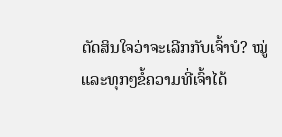ຕັດສິນໃຈວ່າຈະເລີກກັບເຈົ້າບໍ? ໝູ່ ແລະທຸກໆຂໍ້ຄວາມທີ່ເຈົ້າໄດ້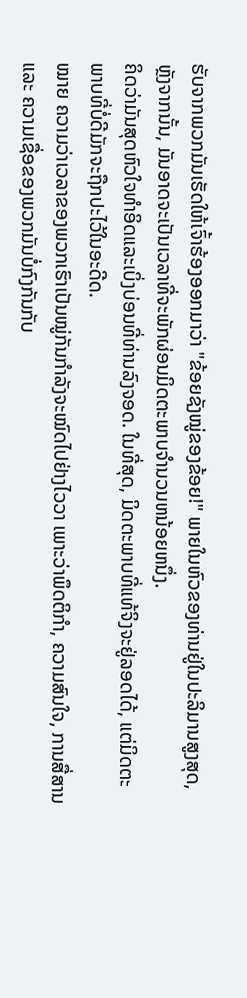ຮັບຈາກພວກມັນເຮັດໃຫ້ເຈົ້າຮ້ອງອອກມາວ່າ "ຂ້ອຍຊັງໝູ່ຂອງຂ້ອຍ!" ພາຍໃນຫົວຂອງທ່ານຢູ່ໃນປະລິມານສູງສຸດ, ຫຼັງຈາກນັ້ນ, ມັນອາດຈະເປັນເວລາທີ່ຈະພັກຜ່ອນມິດຕະພາບຈໍານວນຫນ້ອຍຫນຶ່ງ.
ຄິດວ່າມັນສຸດຫົວໃຈທໍາອິດແລະເບິ່ງບ່ອນທີ່ທ່ານລົງຈອດ. ໃນທີ່ສຸດ, ມິດຕະພາບທີ່ແທ້ຈິງຈະຢູ່ລອດໄດ້, ແຕ່ມິດຕະພາບທີ່ບໍ່ດີມັກຈະຖືກປະໄວ້ໃນອະດີດ.
ໝາຍ ຄວາມວ່າເວລາຂອງພວກເຮົາເປັນໝູ່ກັນກຳລັງຈະໝົດໄປຢ່າງໄວວາ ເພາະວ່າພຶດຕິກຳ, ຄວາມສົນໃຈ, ການສື່ສານ ແລະ ຄວາມເຊື່ອຂອງພວກມັນບໍ່ກົງກັນກັບ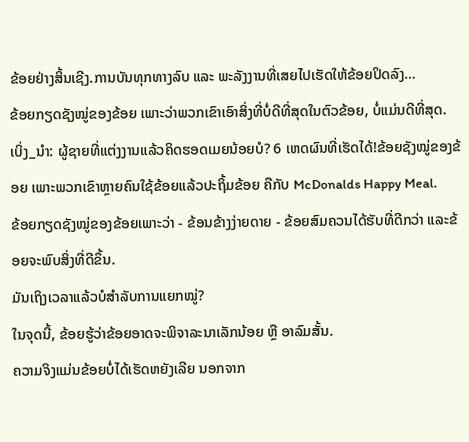ຂ້ອຍຢ່າງສິ້ນເຊີງ.ການບັນທຸກທາງລົບ ແລະ ພະລັງງານທີ່ເສຍໄປເຮັດໃຫ້ຂ້ອຍປິດລົງ…
ຂ້ອຍກຽດຊັງໝູ່ຂອງຂ້ອຍ ເພາະວ່າພວກເຂົາເອົາສິ່ງທີ່ບໍ່ດີທີ່ສຸດໃນຕົວຂ້ອຍ, ບໍ່ແມ່ນດີທີ່ສຸດ.
ເບິ່ງ_ນຳ: ຜູ້ຊາຍທີ່ແຕ່ງງານແລ້ວຄິດຮອດເມຍນ້ອຍບໍ? 6 ເຫດຜົນທີ່ເຮັດໄດ້!ຂ້ອຍຊັງໝູ່ຂອງຂ້ອຍ ເພາະພວກເຂົາຫຼາຍຄົນໃຊ້ຂ້ອຍແລ້ວປະຖິ້ມຂ້ອຍ ຄືກັບ McDonalds Happy Meal.
ຂ້ອຍກຽດຊັງໝູ່ຂອງຂ້ອຍເພາະວ່າ - ຂ້ອນຂ້າງງ່າຍດາຍ - ຂ້ອຍສົມຄວນໄດ້ຮັບທີ່ດີກວ່າ ແລະຂ້ອຍຈະພົບສິ່ງທີ່ດີຂຶ້ນ.
ມັນເຖິງເວລາແລ້ວບໍສຳລັບການແຍກໝູ່?
ໃນຈຸດນີ້, ຂ້ອຍຮູ້ວ່າຂ້ອຍອາດຈະພິຈາລະນາເລັກນ້ອຍ ຫຼື ອາລົມສັ້ນ.
ຄວາມຈິງແມ່ນຂ້ອຍບໍ່ໄດ້ເຮັດຫຍັງເລີຍ ນອກຈາກ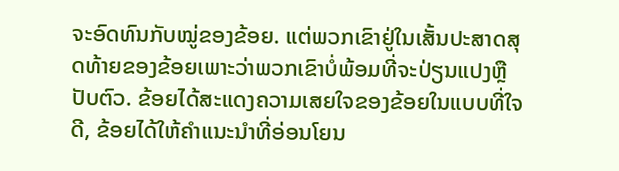ຈະອົດທົນກັບໝູ່ຂອງຂ້ອຍ. ແຕ່ພວກເຂົາຢູ່ໃນເສັ້ນປະສາດສຸດທ້າຍຂອງຂ້ອຍເພາະວ່າພວກເຂົາບໍ່ພ້ອມທີ່ຈະປ່ຽນແປງຫຼືປັບຕົວ. ຂ້ອຍໄດ້ສະແດງຄວາມເສຍໃຈຂອງຂ້ອຍໃນແບບທີ່ໃຈດີ, ຂ້ອຍໄດ້ໃຫ້ຄໍາແນະນໍາທີ່ອ່ອນໂຍນ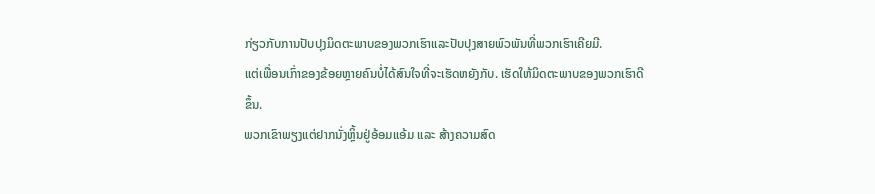ກ່ຽວກັບການປັບປຸງມິດຕະພາບຂອງພວກເຮົາແລະປັບປຸງສາຍພົວພັນທີ່ພວກເຮົາເຄີຍມີ.
ແຕ່ເພື່ອນເກົ່າຂອງຂ້ອຍຫຼາຍຄົນບໍ່ໄດ້ສົນໃຈທີ່ຈະເຮັດຫຍັງກັບ. ເຮັດໃຫ້ມິດຕະພາບຂອງພວກເຮົາດີຂຶ້ນ.
ພວກເຂົາພຽງແຕ່ຢາກນັ່ງຫຼິ້ນຢູ່ອ້ອມແອ້ມ ແລະ ສ້າງຄວາມສົດ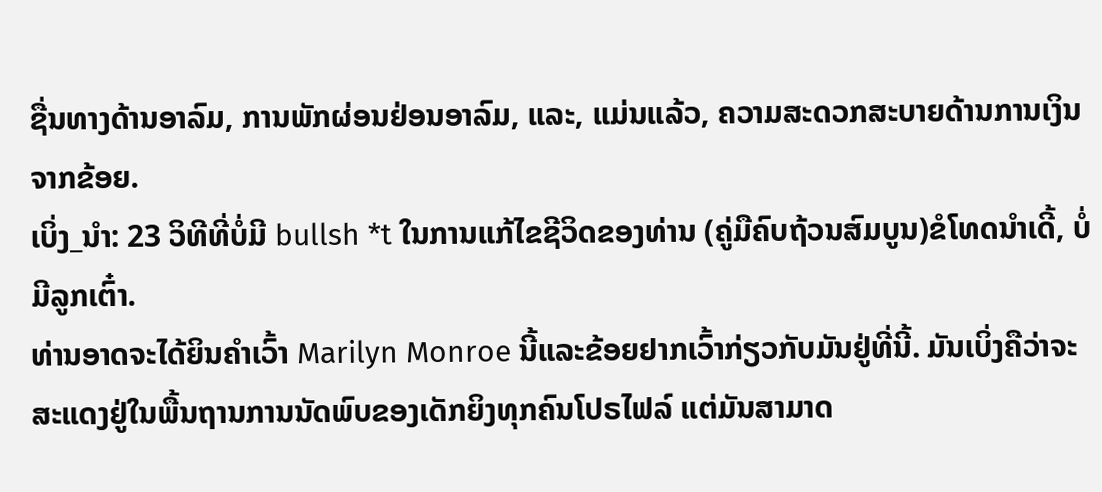ຊື່ນທາງດ້ານອາລົມ, ການພັກຜ່ອນຢ່ອນອາລົມ, ແລະ, ແມ່ນແລ້ວ, ຄວາມສະດວກສະບາຍດ້ານການເງິນຈາກຂ້ອຍ.
ເບິ່ງ_ນຳ: 23 ວິທີທີ່ບໍ່ມີ bullsh *t ໃນການແກ້ໄຂຊີວິດຂອງທ່ານ (ຄູ່ມືຄົບຖ້ວນສົມບູນ)ຂໍໂທດນຳເດີ້, ບໍ່ມີລູກເຕົ໋າ.
ທ່ານອາດຈະໄດ້ຍິນຄໍາເວົ້າ Marilyn Monroe ນີ້ແລະຂ້ອຍຢາກເວົ້າກ່ຽວກັບມັນຢູ່ທີ່ນີ້. ມັນເບິ່ງຄືວ່າຈະສະແດງຢູ່ໃນພື້ນຖານການນັດພົບຂອງເດັກຍິງທຸກຄົນໂປຣໄຟລ໌ ແຕ່ມັນສາມາດ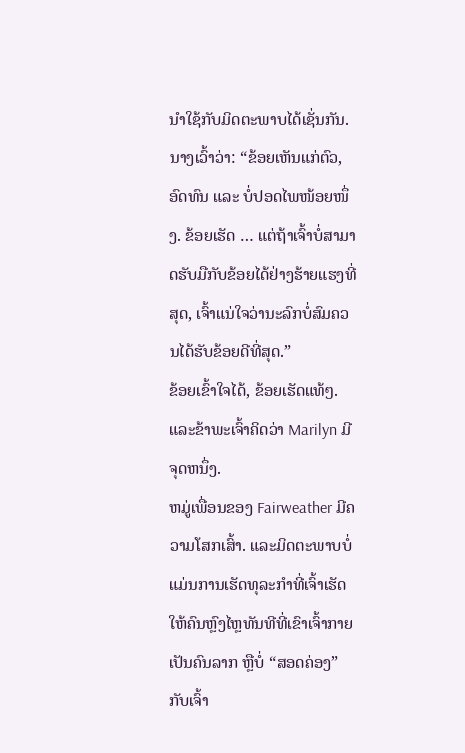ນຳໃຊ້ກັບມິດຕະພາບໄດ້ເຊັ່ນກັນ.
ນາງເວົ້າວ່າ: “ຂ້ອຍເຫັນແກ່ຕົວ, ອົດທົນ ແລະ ບໍ່ປອດໄພໜ້ອຍໜຶ່ງ. ຂ້ອຍເຮັດ … ແຕ່ຖ້າເຈົ້າບໍ່ສາມາດຮັບມືກັບຂ້ອຍໄດ້ຢ່າງຮ້າຍແຮງທີ່ສຸດ, ເຈົ້າແນ່ໃຈວ່ານະລົກບໍ່ສົມຄວນໄດ້ຮັບຂ້ອຍດີທີ່ສຸດ.”
ຂ້ອຍເຂົ້າໃຈໄດ້, ຂ້ອຍເຮັດແທ້ໆ. ແລະຂ້າພະເຈົ້າຄິດວ່າ Marilyn ມີຈຸດຫນຶ່ງ.
ຫມູ່ເພື່ອນຂອງ Fairweather ມີຄວາມໂສກເສົ້າ. ແລະມິດຕະພາບບໍ່ແມ່ນການເຮັດທຸລະກໍາທີ່ເຈົ້າເຮັດໃຫ້ຄົນຫຼົງໄຫຼທັນທີທີ່ເຂົາເຈົ້າກາຍເປັນຄົນລາກ ຫຼືບໍ່ “ສອດຄ່ອງ” ກັບເຈົ້າ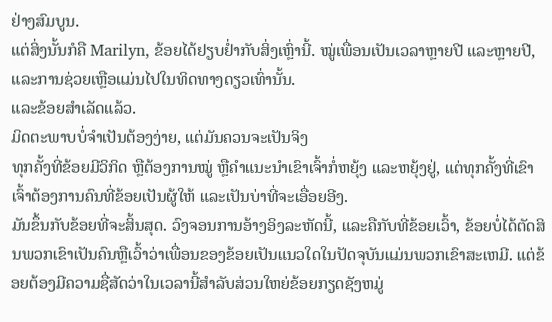ຢ່າງສົມບູນ.
ແຕ່ສິ່ງນັ້ນກໍຄື Marilyn, ຂ້ອຍໄດ້ຢຽບຢໍ່າກັບສິ່ງເຫຼົ່ານີ້. ໝູ່ເພື່ອນເປັນເວລາຫຼາຍປີ ແລະຫຼາຍປີ, ແລະການຊ່ວຍເຫຼືອແມ່ນໄປໃນທິດທາງດຽວເທົ່ານັ້ນ.
ແລະຂ້ອຍສຳເລັດແລ້ວ.
ມິດຕະພາບບໍ່ຈຳເປັນຕ້ອງງ່າຍ, ແຕ່ມັນຄວນຈະເປັນຈິງ
ທຸກຄັ້ງທີ່ຂ້ອຍມີວິກິດ ຫຼືຕ້ອງການໝູ່ ຫຼືຄຳແນະນຳເຂົາເຈົ້າກໍ່ຫຍຸ້ງ ແລະຫຍຸ້ງຢູ່, ແຕ່ທຸກຄັ້ງທີ່ເຂົາເຈົ້າຕ້ອງການຄົນທີ່ຂ້ອຍເປັນຜູ້ໃຫ້ ແລະເປັນບ່າທີ່ຈະເອື່ອຍອີງ.
ມັນຂຶ້ນກັບຂ້ອຍທີ່ຈະສິ້ນສຸດ. ວົງຈອນການອ້າງອິງລະຫັດນີ້, ແລະຄືກັບທີ່ຂ້ອຍເວົ້າ, ຂ້ອຍບໍ່ໄດ້ຕັດສິນພວກເຂົາເປັນຄົນຫຼືເວົ້າວ່າເພື່ອນຂອງຂ້ອຍເປັນແນວໃດໃນປັດຈຸບັນແມ່ນພວກເຂົາສະເຫມີ. ແຕ່ຂ້ອຍຕ້ອງມີຄວາມຊື່ສັດວ່າໃນເວລານີ້ສໍາລັບສ່ວນໃຫຍ່ຂ້ອຍກຽດຊັງຫມູ່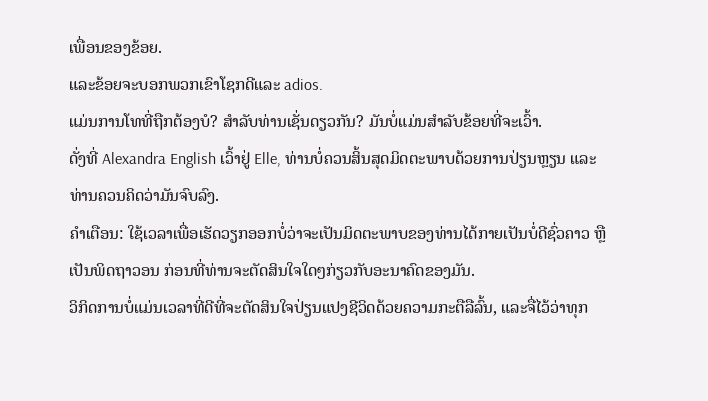ເພື່ອນຂອງຂ້ອຍ.
ແລະຂ້ອຍຈະບອກພວກເຂົາໂຊກດີແລະ adios.
ແມ່ນການໂທທີ່ຖືກຕ້ອງບໍ? ສໍາລັບທ່ານເຊັ່ນດຽວກັນ? ມັນບໍ່ແມ່ນສໍາລັບຂ້ອຍທີ່ຈະເວົ້າ.
ດັ່ງທີ່ Alexandra English ເວົ້າຢູ່ Elle, ທ່ານບໍ່ຄວນສິ້ນສຸດມິດຕະພາບດ້ວຍການປ່ຽນຫຼຽນ ແລະທ່ານຄວນຄິດວ່າມັນຈົບລົງ.
ຄຳເຕືອນ: ໃຊ້ເວລາເພື່ອເຮັດວຽກອອກບໍ່ວ່າຈະເປັນມິດຕະພາບຂອງທ່ານໄດ້ກາຍເປັນບໍ່ດີຊົ່ວຄາວ ຫຼື ເປັນພິດຖາວອນ ກ່ອນທີ່ທ່ານຈະຕັດສິນໃຈໃດໆກ່ຽວກັບອະນາຄົດຂອງມັນ.
ວິກິດການບໍ່ແມ່ນເວລາທີ່ດີທີ່ຈະຕັດສິນໃຈປ່ຽນແປງຊີວິດດ້ວຍຄວາມກະຕືລືລົ້ນ, ແລະຈື່ໄວ້ວ່າທຸກ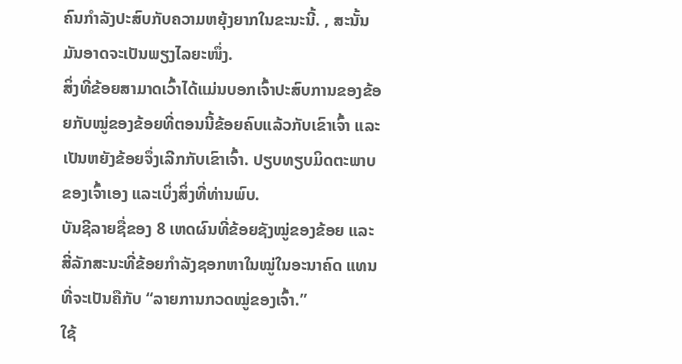ຄົນກຳລັງປະສົບກັບຄວາມຫຍຸ້ງຍາກໃນຂະນະນີ້. , ສະນັ້ນມັນອາດຈະເປັນພຽງໄລຍະໜຶ່ງ.
ສິ່ງທີ່ຂ້ອຍສາມາດເວົ້າໄດ້ແມ່ນບອກເຈົ້າປະສົບການຂອງຂ້ອຍກັບໝູ່ຂອງຂ້ອຍທີ່ຕອນນີ້ຂ້ອຍຄົບແລ້ວກັບເຂົາເຈົ້າ ແລະເປັນຫຍັງຂ້ອຍຈຶ່ງເລີກກັບເຂົາເຈົ້າ. ປຽບທຽບມິດຕະພາບຂອງເຈົ້າເອງ ແລະເບິ່ງສິ່ງທີ່ທ່ານພົບ.
ບັນຊີລາຍຊື່ຂອງ 8 ເຫດຜົນທີ່ຂ້ອຍຊັງໝູ່ຂອງຂ້ອຍ ແລະສີ່ລັກສະນະທີ່ຂ້ອຍກໍາລັງຊອກຫາໃນໝູ່ໃນອະນາຄົດ ແທນທີ່ຈະເປັນຄືກັບ “ລາຍການກວດໝູ່ຂອງເຈົ້າ.”
ໃຊ້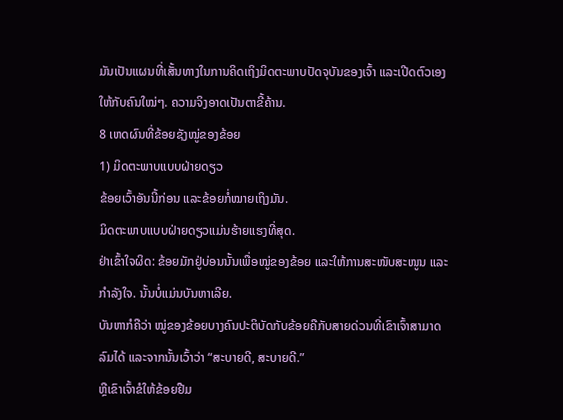ມັນເປັນແຜນທີ່ເສັ້ນທາງໃນການຄິດເຖິງມິດຕະພາບປັດຈຸບັນຂອງເຈົ້າ ແລະເປີດຕົວເອງໃຫ້ກັບຄົນໃໝ່ໆ. ຄວາມຈິງອາດເປັນຕາຂີ້ຄ້ານ.
8 ເຫດຜົນທີ່ຂ້ອຍຊັງໝູ່ຂອງຂ້ອຍ
1) ມິດຕະພາບແບບຝ່າຍດຽວ
ຂ້ອຍເວົ້າອັນນີ້ກ່ອນ ແລະຂ້ອຍກໍ່ໝາຍເຖິງມັນ.
ມິດຕະພາບແບບຝ່າຍດຽວແມ່ນຮ້າຍແຮງທີ່ສຸດ.
ຢ່າເຂົ້າໃຈຜິດ: ຂ້ອຍມັກຢູ່ບ່ອນນັ້ນເພື່ອໝູ່ຂອງຂ້ອຍ ແລະໃຫ້ການສະໜັບສະໜູນ ແລະກຳລັງໃຈ. ນັ້ນບໍ່ແມ່ນບັນຫາເລີຍ.
ບັນຫາກໍຄືວ່າ ໝູ່ຂອງຂ້ອຍບາງຄົນປະຕິບັດກັບຂ້ອຍຄືກັບສາຍດ່ວນທີ່ເຂົາເຈົ້າສາມາດລົມໄດ້ ແລະຈາກນັ້ນເວົ້າວ່າ “ສະບາຍດີ, ສະບາຍດີ.”
ຫຼືເຂົາເຈົ້າຂໍໃຫ້ຂ້ອຍຢືມ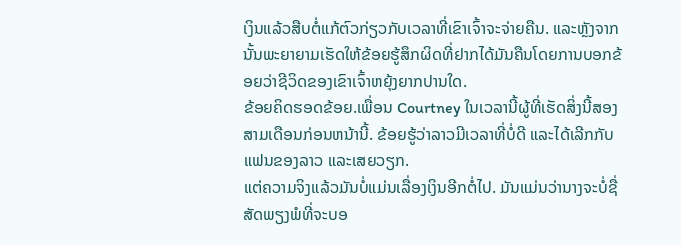ເງິນແລ້ວສືບຕໍ່ແກ້ຕົວກ່ຽວກັບເວລາທີ່ເຂົາເຈົ້າຈະຈ່າຍຄືນ. ແລະຫຼັງຈາກນັ້ນພະຍາຍາມເຮັດໃຫ້ຂ້ອຍຮູ້ສຶກຜິດທີ່ຢາກໄດ້ມັນຄືນໂດຍການບອກຂ້ອຍວ່າຊີວິດຂອງເຂົາເຈົ້າຫຍຸ້ງຍາກປານໃດ.
ຂ້ອຍຄິດຮອດຂ້ອຍ.ເພື່ອນ Courtney ໃນເວລານີ້ຜູ້ທີ່ເຮັດສິ່ງນີ້ສອງສາມເດືອນກ່ອນຫນ້ານີ້. ຂ້ອຍຮູ້ວ່າລາວມີເວລາທີ່ບໍ່ດີ ແລະໄດ້ເລີກກັບແຟນຂອງລາວ ແລະເສຍວຽກ.
ແຕ່ຄວາມຈິງແລ້ວມັນບໍ່ແມ່ນເລື່ອງເງິນອີກຕໍ່ໄປ. ມັນແມ່ນວ່ານາງຈະບໍ່ຊື່ສັດພຽງພໍທີ່ຈະບອ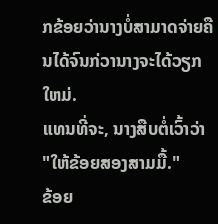ກຂ້ອຍວ່ານາງບໍ່ສາມາດຈ່າຍຄືນໄດ້ຈົນກ່ວານາງຈະໄດ້ວຽກໃຫມ່.
ແທນທີ່ຈະ, ນາງສືບຕໍ່ເວົ້າວ່າ "ໃຫ້ຂ້ອຍສອງສາມມື້."
ຂ້ອຍ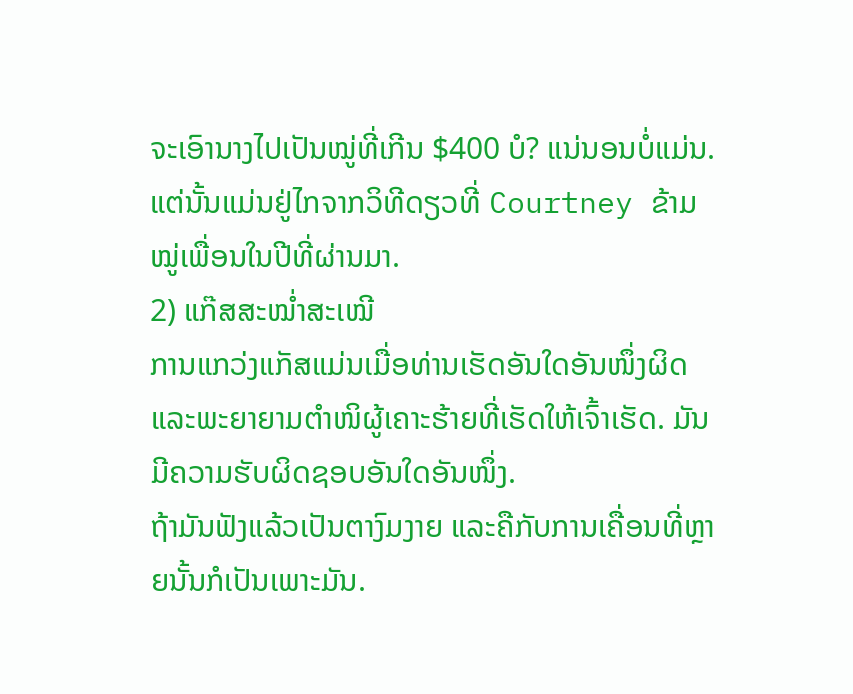ຈະເອົານາງໄປເປັນໝູ່ທີ່ເກີນ $400 ບໍ? ແນ່ນອນບໍ່ແມ່ນ. ແຕ່ນັ້ນແມ່ນຢູ່ໄກຈາກວິທີດຽວທີ່ Courtney ຂ້າມໝູ່ເພື່ອນໃນປີທີ່ຜ່ານມາ.
2) ແກ໊ສສະໝໍ່າສະເໝີ
ການແກວ່ງແກັສແມ່ນເມື່ອທ່ານເຮັດອັນໃດອັນໜຶ່ງຜິດ ແລະພະຍາຍາມຕຳໜິຜູ້ເຄາະຮ້າຍທີ່ເຮັດໃຫ້ເຈົ້າເຮັດ. ມັນມີຄວາມຮັບຜິດຊອບອັນໃດອັນໜຶ່ງ.
ຖ້າມັນຟັງແລ້ວເປັນຕາງົມງາຍ ແລະຄືກັບການເຄື່ອນທີ່ຫຼາຍນັ້ນກໍເປັນເພາະມັນ.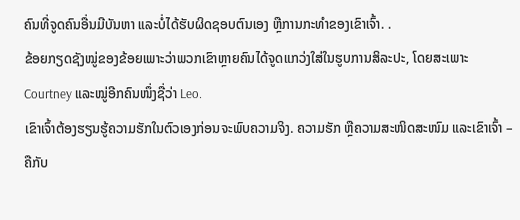ຄົນທີ່ຈູດຄົນອື່ນມີບັນຫາ ແລະບໍ່ໄດ້ຮັບຜິດຊອບຕົນເອງ ຫຼືການກະທຳຂອງເຂົາເຈົ້າ. .
ຂ້ອຍກຽດຊັງໝູ່ຂອງຂ້ອຍເພາະວ່າພວກເຂົາຫຼາຍຄົນໄດ້ຈູດແກວ່ງໃສ່ໃນຮູບການສິລະປະ, ໂດຍສະເພາະ Courtney ແລະໝູ່ອີກຄົນໜຶ່ງຊື່ວ່າ Leo.
ເຂົາເຈົ້າຕ້ອງຮຽນຮູ້ຄວາມຮັກໃນຕົວເອງກ່ອນຈະພົບຄວາມຈິງ. ຄວາມຮັກ ຫຼືຄວາມສະໜິດສະໜົມ ແລະເຂົາເຈົ້າ – ຄືກັບ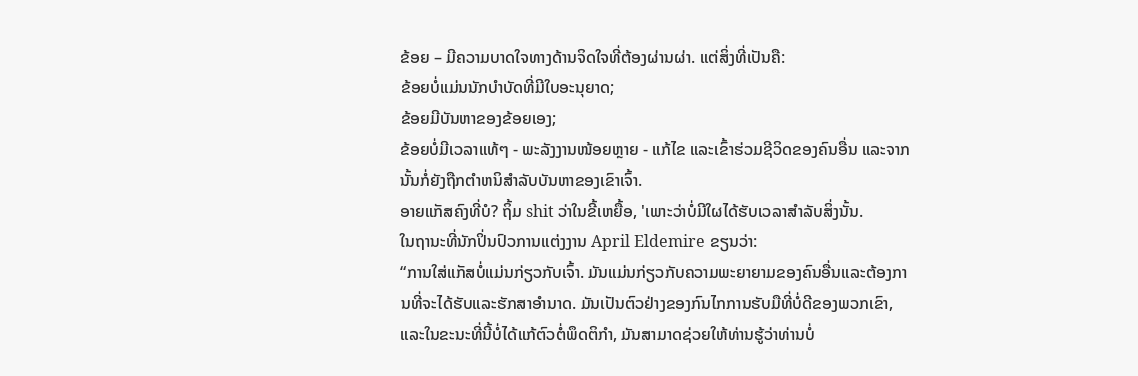ຂ້ອຍ – ມີຄວາມບາດໃຈທາງດ້ານຈິດໃຈທີ່ຕ້ອງຜ່ານຜ່າ. ແຕ່ສິ່ງທີ່ເປັນຄື:
ຂ້ອຍບໍ່ແມ່ນນັກບຳບັດທີ່ມີໃບອະນຸຍາດ;
ຂ້ອຍມີບັນຫາຂອງຂ້ອຍເອງ;
ຂ້ອຍບໍ່ມີເວລາແທ້ໆ - ພະລັງງານໜ້ອຍຫຼາຍ - ແກ້ໄຂ ແລະເຂົ້າຮ່ວມຊີວິດຂອງຄົນອື່ນ ແລະຈາກນັ້ນກໍ່ຍັງຖືກຕໍາຫນິສໍາລັບບັນຫາຂອງເຂົາເຈົ້າ.
ອາຍແກັສຄົງທີ່ບໍ? ຖິ້ມ shit ວ່າໃນຂີ້ເຫຍື້ອ, 'ເພາະວ່າບໍ່ມີໃຜໄດ້ຮັບເວລາສໍາລັບສິ່ງນັ້ນ.
ໃນຖານະທີ່ນັກປິ່ນປົວການແຕ່ງງານ April Eldemire ຂຽນວ່າ:
“ການໃສ່ແກັສບໍ່ແມ່ນກ່ຽວກັບເຈົ້າ. ມັນແມ່ນກ່ຽວກັບຄວາມພະຍາຍາມຂອງຄົນອື່ນແລະຕ້ອງການທີ່ຈະໄດ້ຮັບແລະຮັກສາອໍານາດ. ມັນເປັນຕົວຢ່າງຂອງກົນໄກການຮັບມືທີ່ບໍ່ດີຂອງພວກເຂົາ, ແລະໃນຂະນະທີ່ນີ້ບໍ່ໄດ້ແກ້ຕົວຕໍ່ພຶດຕິກໍາ, ມັນສາມາດຊ່ວຍໃຫ້ທ່ານຮູ້ວ່າທ່ານບໍ່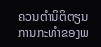ຄວນຕໍານິຕິຕຽນການກະທໍາຂອງພ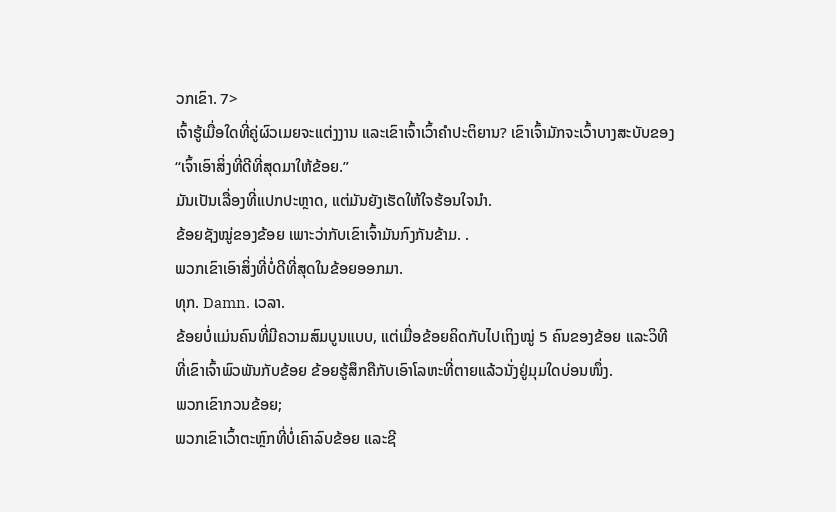ວກເຂົາ. 7>
ເຈົ້າຮູ້ເມື່ອໃດທີ່ຄູ່ຜົວເມຍຈະແຕ່ງງານ ແລະເຂົາເຈົ້າເວົ້າຄຳປະຕິຍານ? ເຂົາເຈົ້າມັກຈະເວົ້າບາງສະບັບຂອງ “ເຈົ້າເອົາສິ່ງທີ່ດີທີ່ສຸດມາໃຫ້ຂ້ອຍ.”
ມັນເປັນເລື່ອງທີ່ແປກປະຫຼາດ, ແຕ່ມັນຍັງເຮັດໃຫ້ໃຈຮ້ອນໃຈນຳ.
ຂ້ອຍຊັງໝູ່ຂອງຂ້ອຍ ເພາະວ່າກັບເຂົາເຈົ້າມັນກົງກັນຂ້າມ. .
ພວກເຂົາເອົາສິ່ງທີ່ບໍ່ດີທີ່ສຸດໃນຂ້ອຍອອກມາ.
ທຸກ. Damn. ເວລາ.
ຂ້ອຍບໍ່ແມ່ນຄົນທີ່ມີຄວາມສົມບູນແບບ, ແຕ່ເມື່ອຂ້ອຍຄິດກັບໄປເຖິງໝູ່ 5 ຄົນຂອງຂ້ອຍ ແລະວິທີທີ່ເຂົາເຈົ້າພົວພັນກັບຂ້ອຍ ຂ້ອຍຮູ້ສຶກຄືກັບເອົາໂລຫະທີ່ຕາຍແລ້ວນັ່ງຢູ່ມຸມໃດບ່ອນໜຶ່ງ.
ພວກເຂົາກວນຂ້ອຍ;
ພວກເຂົາເວົ້າຕະຫຼົກທີ່ບໍ່ເຄົາລົບຂ້ອຍ ແລະຊີ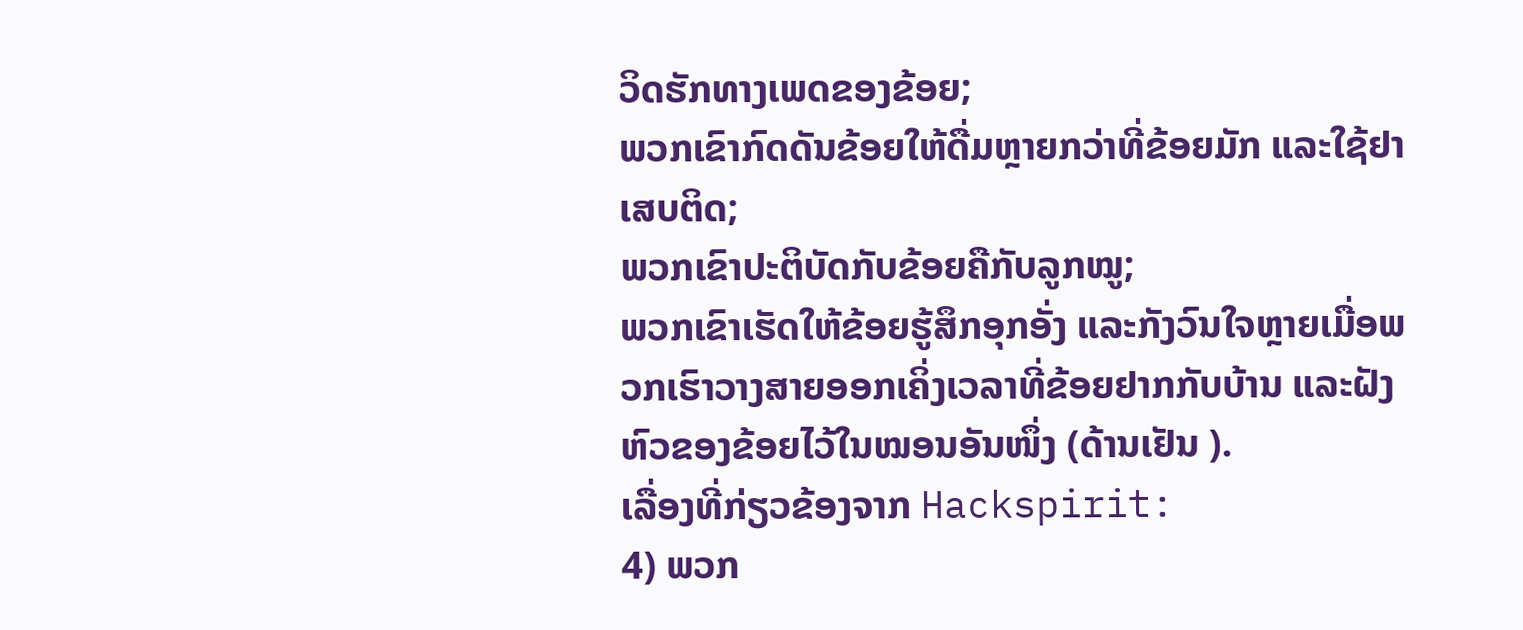ວິດຮັກທາງເພດຂອງຂ້ອຍ;
ພວກເຂົາກົດດັນຂ້ອຍໃຫ້ດື່ມຫຼາຍກວ່າທີ່ຂ້ອຍມັກ ແລະໃຊ້ຢາເສບຕິດ;
ພວກເຂົາປະຕິບັດກັບຂ້ອຍຄືກັບລູກໝູ;
ພວກເຂົາເຮັດໃຫ້ຂ້ອຍຮູ້ສຶກອຸກອັ່ງ ແລະກັງວົນໃຈຫຼາຍເມື່ອພວກເຮົາວາງສາຍອອກເຄິ່ງເວລາທີ່ຂ້ອຍຢາກກັບບ້ານ ແລະຝັງຫົວຂອງຂ້ອຍໄວ້ໃນໝອນອັນໜຶ່ງ (ດ້ານເຢັນ ).
ເລື່ອງທີ່ກ່ຽວຂ້ອງຈາກ Hackspirit:
4) ພວກ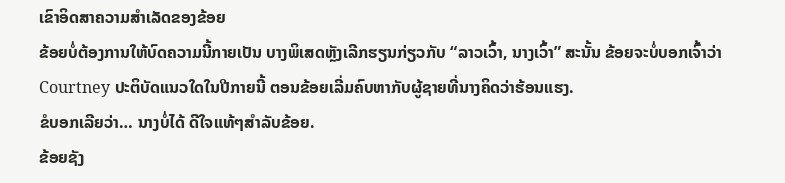ເຂົາອິດສາຄວາມສຳເລັດຂອງຂ້ອຍ
ຂ້ອຍບໍ່ຕ້ອງການໃຫ້ບົດຄວາມນີ້ກາຍເປັນ ບາງພິເສດຫຼັງເລີກຮຽນກ່ຽວກັບ “ລາວເວົ້າ, ນາງເວົ້າ” ສະນັ້ນ ຂ້ອຍຈະບໍ່ບອກເຈົ້າວ່າ Courtney ປະຕິບັດແນວໃດໃນປີກາຍນີ້ ຕອນຂ້ອຍເລີ່ມຄົບຫາກັບຜູ້ຊາຍທີ່ນາງຄິດວ່າຮ້ອນແຮງ.
ຂໍບອກເລີຍວ່າ… ນາງບໍ່ໄດ້ ດີໃຈແທ້ໆສຳລັບຂ້ອຍ.
ຂ້ອຍຊັງ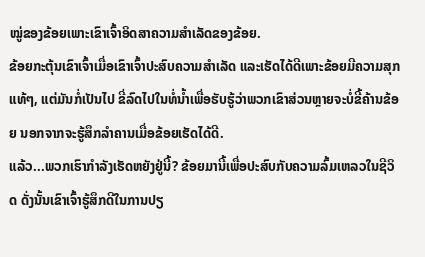ໝູ່ຂອງຂ້ອຍເພາະເຂົາເຈົ້າອິດສາຄວາມສຳເລັດຂອງຂ້ອຍ.
ຂ້ອຍກະຕຸ້ນເຂົາເຈົ້າເມື່ອເຂົາເຈົ້າປະສົບຄວາມສຳເລັດ ແລະເຮັດໄດ້ດີເພາະຂ້ອຍມີຄວາມສຸກແທ້ໆ, ແຕ່ມັນກໍ່ເປັນໄປ ຂີ່ລົດໄປໃນທໍ່ນໍ້າເພື່ອຮັບຮູ້ວ່າພວກເຂົາສ່ວນຫຼາຍຈະບໍ່ຂີ້ຄ້ານຂ້ອຍ ນອກຈາກຈະຮູ້ສຶກລຳຄານເມື່ອຂ້ອຍເຮັດໄດ້ດີ.
ແລ້ວ...ພວກເຮົາກຳລັງເຮັດຫຍັງຢູ່ນີ້? ຂ້ອຍມານີ້ເພື່ອປະສົບກັບຄວາມລົ້ມເຫລວໃນຊີວິດ ດັ່ງນັ້ນເຂົາເຈົ້າຮູ້ສຶກດີໃນການປຽ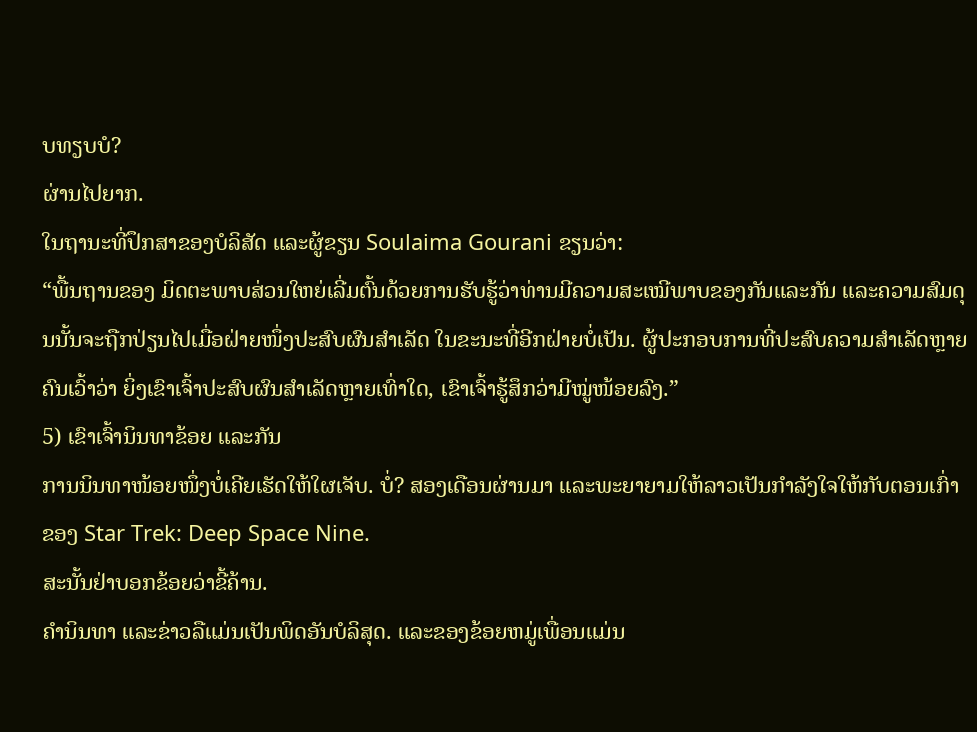ບທຽບບໍ?
ຜ່ານໄປຍາກ.
ໃນຖານະທີ່ປຶກສາຂອງບໍລິສັດ ແລະຜູ້ຂຽນ Soulaima Gourani ຂຽນວ່າ:
“ພື້ນຖານຂອງ ມິດຕະພາບສ່ວນໃຫຍ່ເລີ່ມຕົ້ນດ້ວຍການຮັບຮູ້ວ່າທ່ານມີຄວາມສະເໝີພາບຂອງກັນແລະກັນ ແລະຄວາມສົມດຸນນັ້ນຈະຖືກປ່ຽນໄປເມື່ອຝ່າຍໜຶ່ງປະສົບຜົນສຳເລັດ ໃນຂະນະທີ່ອີກຝ່າຍບໍ່ເປັນ. ຜູ້ປະກອບການທີ່ປະສົບຄວາມສຳເລັດຫຼາຍຄົນເວົ້າວ່າ ຍິ່ງເຂົາເຈົ້າປະສົບຜົນສຳເລັດຫຼາຍເທົ່າໃດ, ເຂົາເຈົ້າຮູ້ສຶກວ່າມີໝູ່ໜ້ອຍລົງ.”
5) ເຂົາເຈົ້ານິນທາຂ້ອຍ ແລະກັນ
ການນິນທາໜ້ອຍໜຶ່ງບໍ່ເຄີຍເຮັດໃຫ້ໃຜເຈັບ. ບໍ່? ສອງເດືອນຜ່ານມາ ແລະພະຍາຍາມໃຫ້ລາວເປັນກຳລັງໃຈໃຫ້ກັບຕອນເກົ່າຂອງ Star Trek: Deep Space Nine.
ສະນັ້ນຢ່າບອກຂ້ອຍວ່າຂີ້ຄ້ານ.
ຄຳນິນທາ ແລະຂ່າວລືແມ່ນເປັນພິດອັນບໍລິສຸດ. ແລະຂອງຂ້ອຍຫມູ່ເພື່ອນແມ່ນ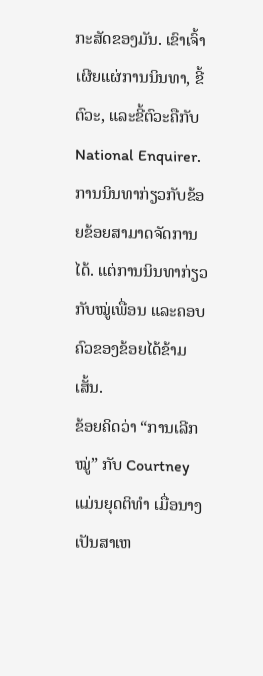ກະສັດຂອງມັນ. ເຂົາເຈົ້າເຜີຍແຜ່ການນິນທາ, ຂີ້ຕົວະ, ແລະຂີ້ຕົວະຄືກັບ National Enquirer.
ການນິນທາກ່ຽວກັບຂ້ອຍຂ້ອຍສາມາດຈັດການໄດ້. ແຕ່ການນິນທາກ່ຽວກັບໝູ່ເພື່ອນ ແລະຄອບຄົວຂອງຂ້ອຍໄດ້ຂ້າມເສັ້ນ.
ຂ້ອຍຄິດວ່າ “ການເລີກໝູ່” ກັບ Courtney ແມ່ນຍຸດຕິທຳ ເມື່ອນາງເປັນສາເຫ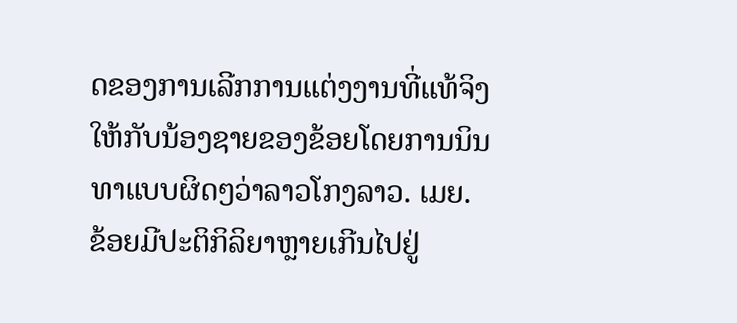ດຂອງການເລີກການແຕ່ງງານທີ່ແທ້ຈິງໃຫ້ກັບນ້ອງຊາຍຂອງຂ້ອຍໂດຍການນິນທາແບບຜິດໆວ່າລາວໂກງລາວ. ເມຍ.
ຂ້ອຍມີປະຕິກິລິຍາຫຼາຍເກີນໄປຢູ່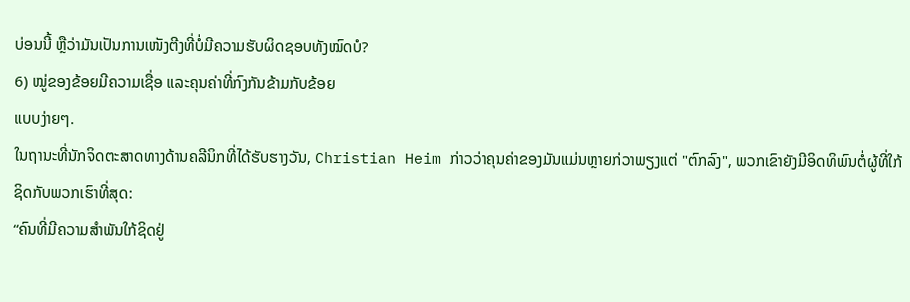ບ່ອນນີ້ ຫຼືວ່າມັນເປັນການເໜັງຕີງທີ່ບໍ່ມີຄວາມຮັບຜິດຊອບທັງໝົດບໍ?
6) ໝູ່ຂອງຂ້ອຍມີຄວາມເຊື່ອ ແລະຄຸນຄ່າທີ່ກົງກັນຂ້າມກັບຂ້ອຍ
ແບບງ່າຍໆ.
ໃນຖານະທີ່ນັກຈິດຕະສາດທາງດ້ານຄລີນິກທີ່ໄດ້ຮັບຮາງວັນ, Christian Heim ກ່າວວ່າຄຸນຄ່າຂອງມັນແມ່ນຫຼາຍກ່ວາພຽງແຕ່ "ຕົກລົງ", ພວກເຂົາຍັງມີອິດທິພົນຕໍ່ຜູ້ທີ່ໃກ້ຊິດກັບພວກເຮົາທີ່ສຸດ:
“ຄົນທີ່ມີຄວາມສໍາພັນໃກ້ຊິດຢູ່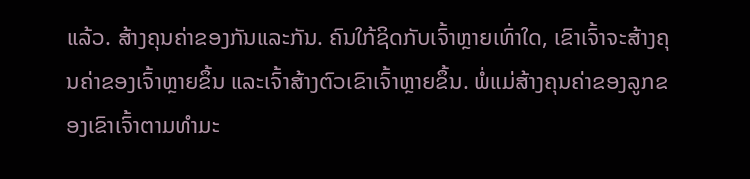ແລ້ວ. ສ້າງຄຸນຄ່າຂອງກັນແລະກັນ. ຄົນໃກ້ຊິດກັບເຈົ້າຫຼາຍເທົ່າໃດ, ເຂົາເຈົ້າຈະສ້າງຄຸນຄ່າຂອງເຈົ້າຫຼາຍຂຶ້ນ ແລະເຈົ້າສ້າງຕົວເຂົາເຈົ້າຫຼາຍຂຶ້ນ. ພໍ່ແມ່ສ້າງຄຸນຄ່າຂອງລູກຂອງເຂົາເຈົ້າຕາມທໍາມະ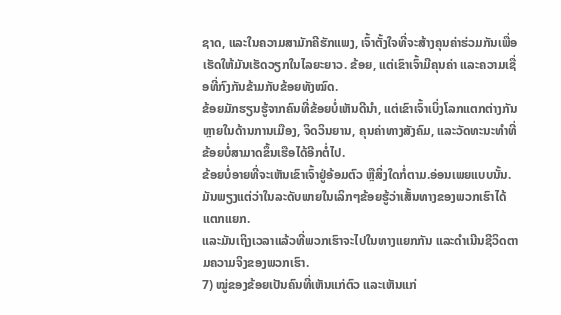ຊາດ, ແລະໃນຄວາມສາມັກຄີຮັກແພງ, ເຈົ້າຕັ້ງໃຈທີ່ຈະສ້າງຄຸນຄ່າຮ່ວມກັນເພື່ອເຮັດໃຫ້ມັນເຮັດວຽກໃນໄລຍະຍາວ. ຂ້ອຍ, ແຕ່ເຂົາເຈົ້າມີຄຸນຄ່າ ແລະຄວາມເຊື່ອທີ່ກົງກັນຂ້າມກັບຂ້ອຍທັງໝົດ.
ຂ້ອຍມັກຮຽນຮູ້ຈາກຄົນທີ່ຂ້ອຍບໍ່ເຫັນດີນຳ, ແຕ່ເຂົາເຈົ້າເບິ່ງໂລກແຕກຕ່າງກັນຫຼາຍໃນດ້ານການເມືອງ, ຈິດວິນຍານ, ຄຸນຄ່າທາງສັງຄົມ, ແລະວັດທະນະທໍາທີ່ຂ້ອຍບໍ່ສາມາດຂຶ້ນເຮືອໄດ້ອີກຕໍ່ໄປ.
ຂ້ອຍບໍ່ອາຍທີ່ຈະເຫັນເຂົາເຈົ້າຢູ່ອ້ອມຕົວ ຫຼືສິ່ງໃດກໍ່ຕາມ.ອ່ອນເພຍແບບນັ້ນ.
ມັນພຽງແຕ່ວ່າໃນລະດັບພາຍໃນເລິກໆຂ້ອຍຮູ້ວ່າເສັ້ນທາງຂອງພວກເຮົາໄດ້ແຕກແຍກ.
ແລະມັນເຖິງເວລາແລ້ວທີ່ພວກເຮົາຈະໄປໃນທາງແຍກກັນ ແລະດໍາເນີນຊີວິດຕາມຄວາມຈິງຂອງພວກເຮົາ.
7) ໝູ່ຂອງຂ້ອຍເປັນຄົນທີ່ເຫັນແກ່ຕົວ ແລະເຫັນແກ່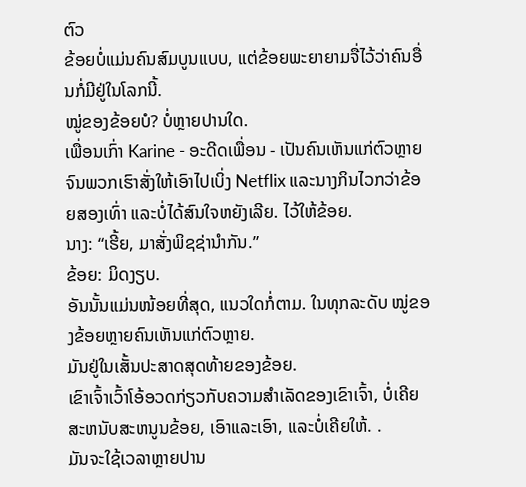ຕົວ
ຂ້ອຍບໍ່ແມ່ນຄົນສົມບູນແບບ, ແຕ່ຂ້ອຍພະຍາຍາມຈື່ໄວ້ວ່າຄົນອື່ນກໍ່ມີຢູ່ໃນໂລກນີ້.
ໝູ່ຂອງຂ້ອຍບໍ? ບໍ່ຫຼາຍປານໃດ.
ເພື່ອນເກົ່າ Karine - ອະດີດເພື່ອນ - ເປັນຄົນເຫັນແກ່ຕົວຫຼາຍຈົນພວກເຮົາສັ່ງໃຫ້ເອົາໄປເບິ່ງ Netflix ແລະນາງກິນໄວກວ່າຂ້ອຍສອງເທົ່າ ແລະບໍ່ໄດ້ສົນໃຈຫຍັງເລີຍ. ໄວ້ໃຫ້ຂ້ອຍ.
ນາງ: “ເຮີ້ຍ, ມາສັ່ງພິຊຊ່ານຳກັນ.”
ຂ້ອຍ: ມິດງຽບ.
ອັນນັ້ນແມ່ນໜ້ອຍທີ່ສຸດ, ແນວໃດກໍ່ຕາມ. ໃນທຸກລະດັບ ໝູ່ຂອງຂ້ອຍຫຼາຍຄົນເຫັນແກ່ຕົວຫຼາຍ.
ມັນຢູ່ໃນເສັ້ນປະສາດສຸດທ້າຍຂອງຂ້ອຍ.
ເຂົາເຈົ້າເວົ້າໂອ້ອວດກ່ຽວກັບຄວາມສໍາເລັດຂອງເຂົາເຈົ້າ, ບໍ່ເຄີຍສະຫນັບສະຫນູນຂ້ອຍ, ເອົາແລະເອົາ, ແລະບໍ່ເຄີຍໃຫ້. .
ມັນຈະໃຊ້ເວລາຫຼາຍປານ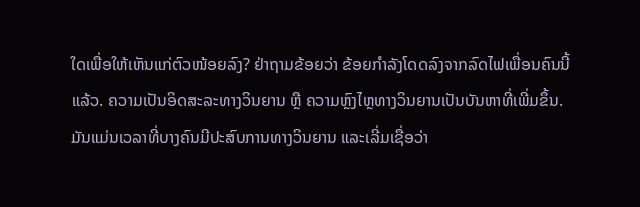ໃດເພື່ອໃຫ້ເຫັນແກ່ຕົວໜ້ອຍລົງ? ຢ່າຖາມຂ້ອຍວ່າ ຂ້ອຍກຳລັງໂດດລົງຈາກລົດໄຟເພື່ອນຄົນນີ້ແລ້ວ. ຄວາມເປັນອິດສະລະທາງວິນຍານ ຫຼື ຄວາມຫຼົງໄຫຼທາງວິນຍານເປັນບັນຫາທີ່ເພີ່ມຂຶ້ນ.
ມັນແມ່ນເວລາທີ່ບາງຄົນມີປະສົບການທາງວິນຍານ ແລະເລີ່ມເຊື່ອວ່າ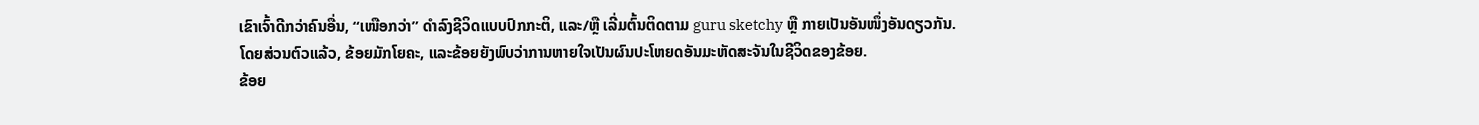ເຂົາເຈົ້າດີກວ່າຄົນອື່ນ, “ເໜືອກວ່າ” ດໍາລົງຊີວິດແບບປົກກະຕິ, ແລະ/ຫຼື ເລີ່ມຕົ້ນຕິດຕາມ guru sketchy ຫຼື ກາຍເປັນອັນໜຶ່ງອັນດຽວກັນ.
ໂດຍສ່ວນຕົວແລ້ວ, ຂ້ອຍມັກໂຍຄະ, ແລະຂ້ອຍຍັງພົບວ່າການຫາຍໃຈເປັນຜົນປະໂຫຍດອັນມະຫັດສະຈັນໃນຊີວິດຂອງຂ້ອຍ.
ຂ້ອຍ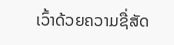ເວົ້າດ້ວຍຄວາມຊື່ສັດ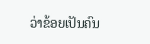ວ່າຂ້ອຍເປັນຄົນ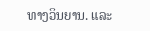ທາງວິນຍານ. ແລະ